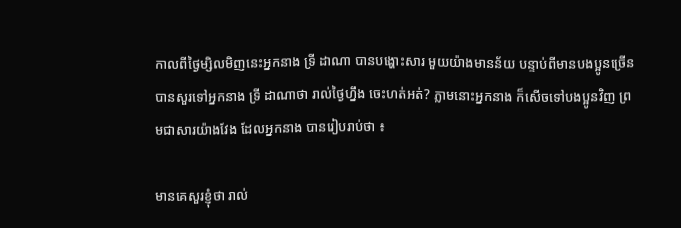កាលពីថ្ងៃម្សិលមិញនេះអ្នកនាង ទ្រី ដាណា បានបង្ហោះសារ មួយយ៉ាងមានន័យ បន្ទាប់ពីមានបងប្អូនច្រើនបានសួរទៅអ្នកនាង ទ្រី ដាណាថា រាល់ថ្ងៃហ្នឹង ចេះហត់អត់? ភ្លាមនោះអ្នកនាង ក៏សើចទៅបងប្អូនវិញ ព្រមជាសារយ៉ាងវែង ដែលអ្នកនាង បានរៀបរាប់ថា ៖

មានគេសួរខ្ញុំថា រាល់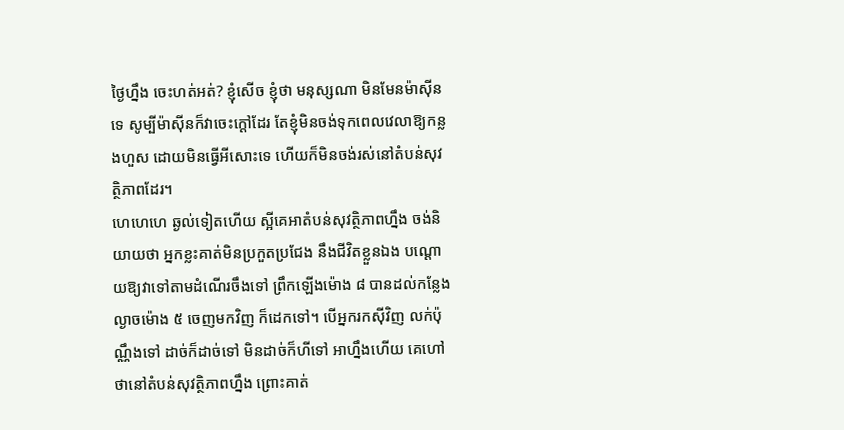ថ្ងៃហ្នឹង ចេះហត់អត់? ខ្ញុំសើច ខ្ញុំថា មនុស្សណា មិនមែនម៉ាស៊ីនទេ សូម្បីម៉ាស៊ីនក៏វាចេះក្ដៅដែរ តែខ្ញុំមិនចង់ទុកពេលវេលាឱ្យកន្លងហួស ដោយមិនធ្វើអីសោះទេ ហើយក៏មិនចង់រស់នៅតំបន់សុវត្ថិភាពដែរ។
ហេហេហេ ឆ្ងល់ទៀតហើយ ស្អីគេអាតំបន់សុវត្ថិភាពហ្នឹង ចង់និយាយថា អ្នកខ្លះគាត់មិនប្រកួតប្រជែង នឹងជីវិតខ្លួនឯង បណ្ដោយឱ្យវាទៅតាមដំណើរចឹងទៅ ព្រឹកឡើងម៉ោង ៨ បានដល់កន្លែង ល្ងាចម៉ោង ៥ ចេញមកវិញ ក៏ដេកទៅ។ បើអ្នករកស៊ីវិញ លក់ប៉ុណ្ណឹងទៅ ដាច់ក៏ដាច់ទៅ មិនដាច់ក៏ហីទៅ អាហ្នឹងហើយ គេហៅថានៅតំបន់សុវត្ថិភាពហ្នឹង ព្រោះគាត់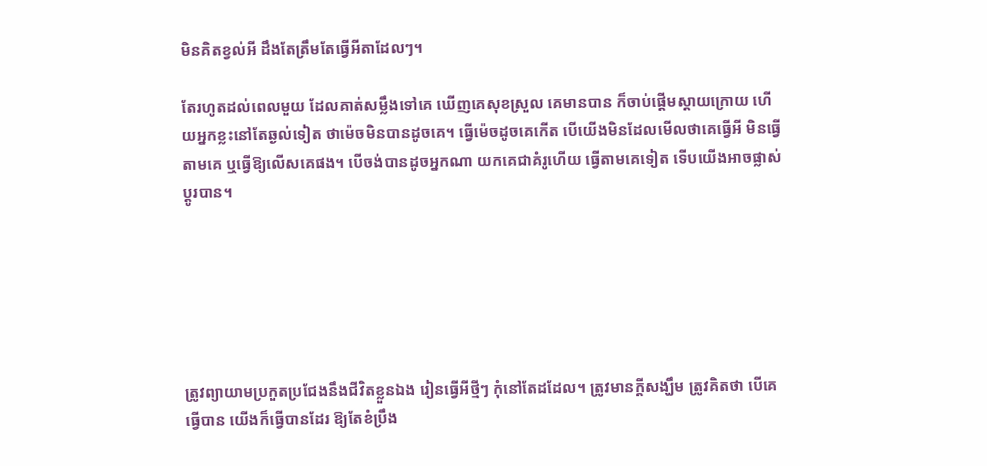មិនគិតខ្វល់អី ដឹងតែត្រឹមតែធ្វើអីតាដែលៗ។

តែរហូតដល់ពេលមួយ ដែលគាត់សម្លឹងទៅគេ ឃើញគេសុខស្រួល គេមានបាន ក៏ចាប់ផ្ដើមស្ដាយក្រោយ ហើយអ្នកខ្លះនៅតែឆ្ងល់ទៀត ថាម៉េចមិនបានដូចគេ។ ធ្វើម៉េចដូចគេកើត បើយើងមិនដែលមើលថាគេធ្វើអី មិនធ្វើតាមគេ ឬធ្វើឱ្យលើសគេផង។ បើចង់បានដូចអ្នកណា យកគេជាគំរូហើយ ធ្វើតាមគេទៀត ទើបយើងអាចផ្លាស់ប្ដូរបាន។






ត្រូវព្យាយាមប្រកួតប្រជែងនឹងជីវិតខ្លួនឯង រៀនធ្វើអីថ្មីៗ កុំនៅតែដដែល។ ត្រូវមានក្ដីសង្ឃឹម ត្រូវគិតថា បើគេធ្វើបាន យើងក៏ធ្វើបានដែរ ឱ្យតែខំប្រឹង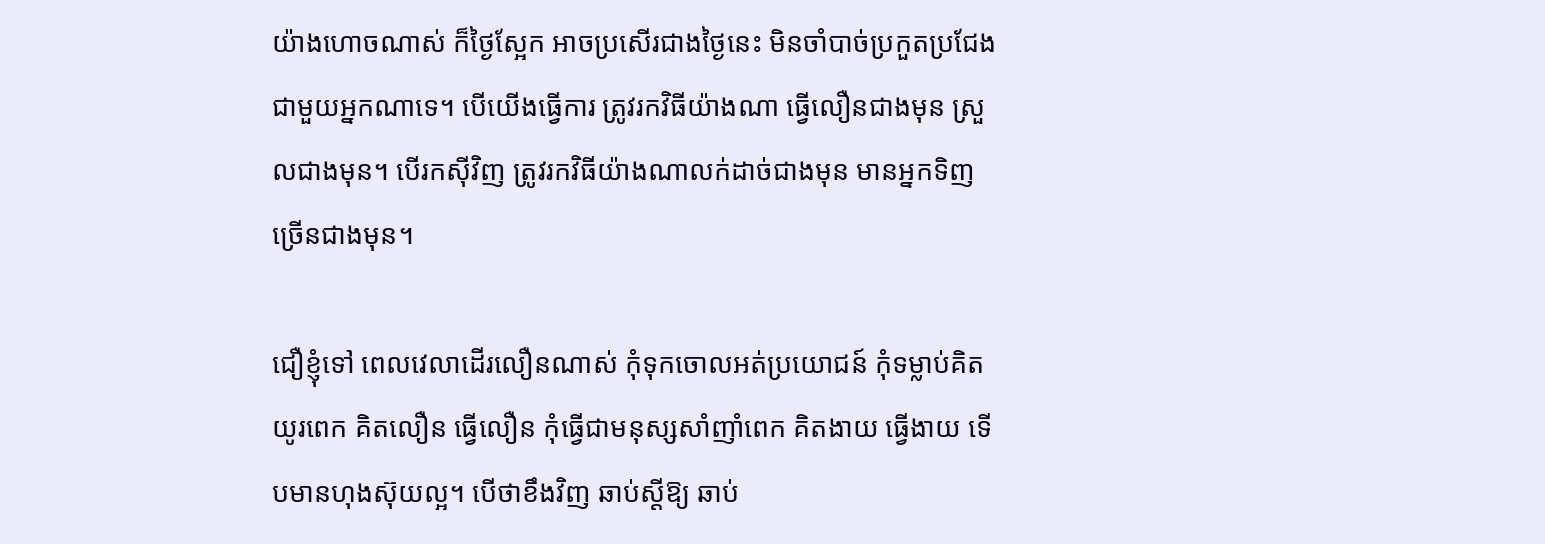យ៉ាងហោចណាស់ ក៏ថ្ងៃស្អែក អាចប្រសើរជាងថ្ងៃនេះ មិនចាំបាច់ប្រកួតប្រជែងជាមួយអ្នកណាទេ។ បើយើងធ្វើការ ត្រូវរកវិធីយ៉ាងណា ធ្វើលឿនជាងមុន ស្រួលជាងមុន។ បើរកស៊ីវិញ ត្រូវរកវិធីយ៉ាងណាលក់ដាច់ជាងមុន មានអ្នកទិញច្រើនជាងមុន។

ជឿខ្ញុំទៅ ពេលវេលាដើរលឿនណាស់ កុំទុកចោលអត់ប្រយោជន៍ កុំទម្លាប់គិតយូរពេក គិតលឿន ធ្វើលឿន កុំធ្វើជាមនុស្សសាំញាំពេក គិតងាយ ធ្វើងាយ ទើបមានហុងស៊ុយល្អ។ បើថាខឹងវិញ ឆាប់ស្ដីឱ្យ ឆាប់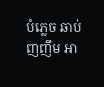បំភ្លេច ឆាប់ញញឹម អា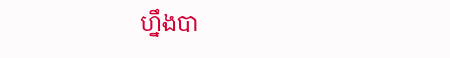ហ្នឹងបា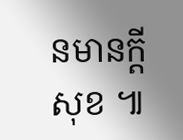នមានក្ដីសុខ ៕